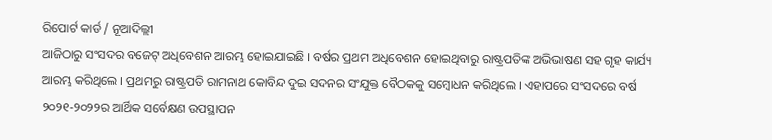ରିପୋର୍ଟ କାର୍ଡ / ନୂଆଦିଲ୍ଲୀ
ଆଜିଠାରୁ ସଂସଦର ବଜେଟ୍ ଅଧିବେଶନ ଆରମ୍ଭ ହୋଇଯାଇଛି । ବର୍ଷର ପ୍ରଥମ ଅଧିବେଶନ ହୋଇଥିବାରୁ ରାଷ୍ଟ୍ରପତିଙ୍କ ଅଭିଭାଷଣ ସହ ଗୃହ କାର୍ଯ୍ୟ ଆରମ୍ଭ କରିଥିଲେ । ପ୍ରଥମରୁ ରାଷ୍ଟ୍ରପତି ରାମନାଥ କୋବିନ୍ଦ ଦୁଇ ସଦନର ସଂଯୁକ୍ତ ବୈଠକକୁ ସମ୍ୱୋଧନ କରିଥିଲେ । ଏହାପରେ ସଂସଦରେ ବର୍ଷ ୨୦୨୧-୨୦୨୨ର ଆର୍ଥିକ ସର୍ବେକ୍ଷଣ ଉପସ୍ଥାପନ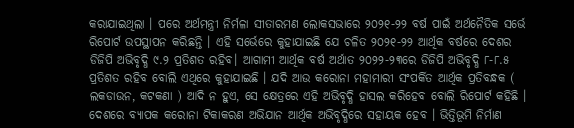କରାଯାଇଥିଲା । ପରେ ଅର୍ଥମନ୍ତ୍ରୀ ନିର୍ମଳା ସୀତାରମଣ ଲୋକସଭାରେ ୨୦୨୧-୨୨ ବର୍ଷ ପାଇଁ ଅର୍ଥନୈତିକ ସର୍ଭେ ରିପୋର୍ଟ ଉପସ୍ଥାପନ କରିଛନ୍ତି । ଏହି ସର୍ଭେରେ କୁହାଯାଇଛି ଯେ ଚଳିତ ୨୦୨୧-୨୨ ଆର୍ଥିକ ବର୍ଷରେ ଦେଶର ଡିଜିପି ଅଭିବୃଦ୍ଧି ୯.୨ ପ୍ରତିଶତ ରହିବ। ଆଗାମୀ ଆର୍ଥିକ ବର୍ଷ ଅର୍ଥାତ ୨୦୨୨-୨୩ରେ ଡିଜିପି ଅଭିବୃଦ୍ଧି ୮-୮.୫ ପ୍ରତିଶତ ରହିବ ବୋଲି ଏଥିରେ କୁହାଯାଇଛି । ଯଦି ଆଉ କରୋନା ମହାମାରୀ ସଂପର୍କିତ ଆର୍ଥିକ ପ୍ରତିବନ୍ଧକ ( ଲକଡାଉନ, କଟକଣା ) ଆଦି ନ ହୁଏ, ସେ କ୍ଷେତ୍ରରେ ଏହି ଅଭିବୃଦ୍ଧି ହାସଲ କରିହେବ ବୋଲି ରିପୋର୍ଟ କହିଛି । ଦେଶରେ ବ୍ୟାପକ କରୋନା ଟିକାକରଣ ଅଭିଯାନ ଆର୍ଥିକ ଅଭିବୃଦ୍ଧିରେ ସହାୟକ ହେବ । ଭିତ୍ତିଭୂମି ନିର୍ମାଣ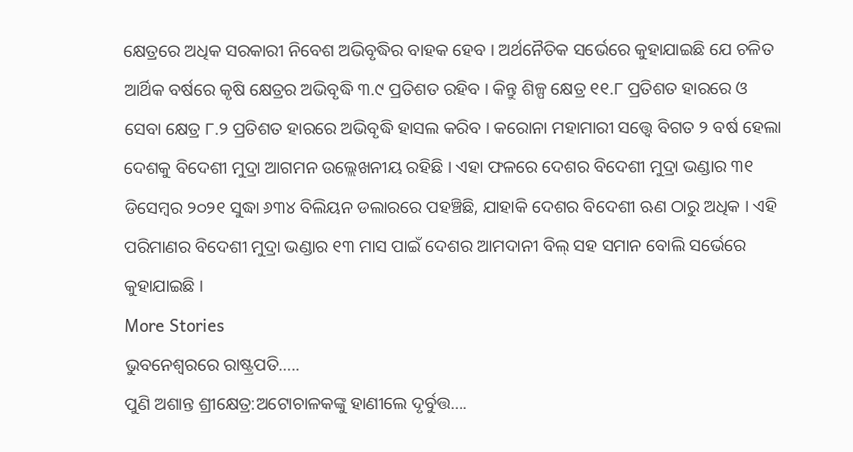କ୍ଷେତ୍ରରେ ଅଧିକ ସରକାରୀ ନିବେଶ ଅଭିବୃଦ୍ଧିର ବାହକ ହେବ । ଅର୍ଥନୈତିକ ସର୍ଭେରେ କୁହାଯାଇଛି ଯେ ଚଳିତ ଆର୍ଥିକ ବର୍ଷରେ କୃଷି କ୍ଷେତ୍ରର ଅଭିବୃଦ୍ଧି ୩.୯ ପ୍ରତିଶତ ରହିବ । କିନ୍ତୁ ଶିଳ୍ପ କ୍ଷେତ୍ର ୧୧.୮ ପ୍ରତିଶତ ହାରରେ ଓ ସେବା କ୍ଷେତ୍ର ୮.୨ ପ୍ରତିଶତ ହାରରେ ଅଭିବୃଦ୍ଧି ହାସଲ କରିବ । କରୋନା ମହାମାରୀ ସତ୍ତ୍ବେ ବିଗତ ୨ ବର୍ଷ ହେଲା ଦେଶକୁ ବିଦେଶୀ ମୁଦ୍ରା ଆଗମନ ଉଲ୍ଲେଖନୀୟ ରହିଛି । ଏହା ଫଳରେ ଦେଶର ବିଦେଶୀ ମୁଦ୍ରା ଭଣ୍ଡାର ୩୧ ଡିସେମ୍ବର ୨୦୨୧ ସୁଦ୍ଧା ୬୩୪ ବିଲିୟନ ଡଲାରରେ ପହଞ୍ଚିଛି, ଯାହାକି ଦେଶର ବିଦେଶୀ ଋଣ ଠାରୁ ଅଧିକ । ଏହି ପରିମାଣର ବିଦେଶୀ ମୁଦ୍ରା ଭଣ୍ଡାର ୧୩ ମାସ ପାଇଁ ଦେଶର ଆମଦାନୀ ବିଲ୍ ସହ ସମାନ ବୋଲି ସର୍ଭେରେ କୁହାଯାଇଛି ।
More Stories
ଭୁବନେଶ୍ୱରରେ ରାଷ୍ଟ୍ରପତି…..
ପୁଣି ଅଶାନ୍ତ ଶ୍ରୀକ୍ଷେତ୍ର:ଅଟୋଚାଳକଙ୍କୁ ହାଣୀଲେ ଦୃର୍ବୁତ୍ତ….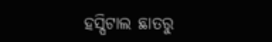ହସ୍ପିଟାଲ ଛାତରୁ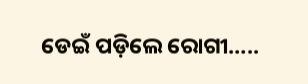ଡେଇଁ ପଡ଼ିଲେ ରୋଗୀ…..